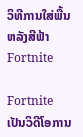ວິທີການໃສ່ພື້ນຫລັງສີຟ້າ Fortnite

Fortnite ເປັນວິດີໂອການ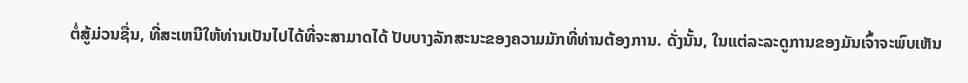ຕໍ່ສູ້ມ່ວນຊື່ນ, ທີ່ສະເຫນີໃຫ້ທ່ານເປັນໄປໄດ້ທີ່ຈະສາມາດໄດ້ ປັບບາງລັກສະນະຂອງຄວາມມັກທີ່ທ່ານຕ້ອງການ. ດັ່ງນັ້ນ, ໃນແຕ່ລະລະດູການຂອງມັນເຈົ້າຈະພົບເຫັນ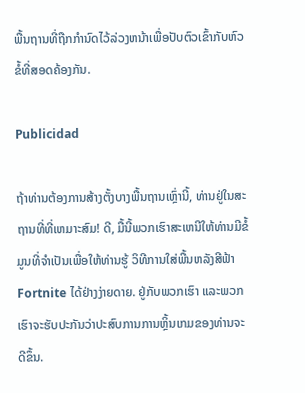ພື້ນຖານທີ່ຖືກກໍານົດໄວ້ລ່ວງຫນ້າເພື່ອປັບຕົວເຂົ້າກັບຫົວຂໍ້ທີ່ສອດຄ້ອງກັນ.

Publicidad

ຖ້າທ່ານຕ້ອງການສ້າງຕັ້ງບາງພື້ນຖານເຫຼົ່ານີ້, ທ່ານຢູ່ໃນສະຖານທີ່ທີ່ເຫມາະສົມ! ດີ, ມື້ນີ້ພວກເຮົາສະເຫນີໃຫ້ທ່ານມີຂໍ້ມູນທີ່ຈໍາເປັນເພື່ອໃຫ້ທ່ານຮູ້ ວິທີການໃສ່ພື້ນຫລັງສີຟ້າ Fortnite ໄດ້ຢ່າງງ່າຍດາຍ. ຢູ່ກັບພວກເຮົາ ແລະພວກເຮົາຈະຮັບປະກັນວ່າປະສົບການການຫຼິ້ນເກມຂອງທ່ານຈະດີຂຶ້ນ.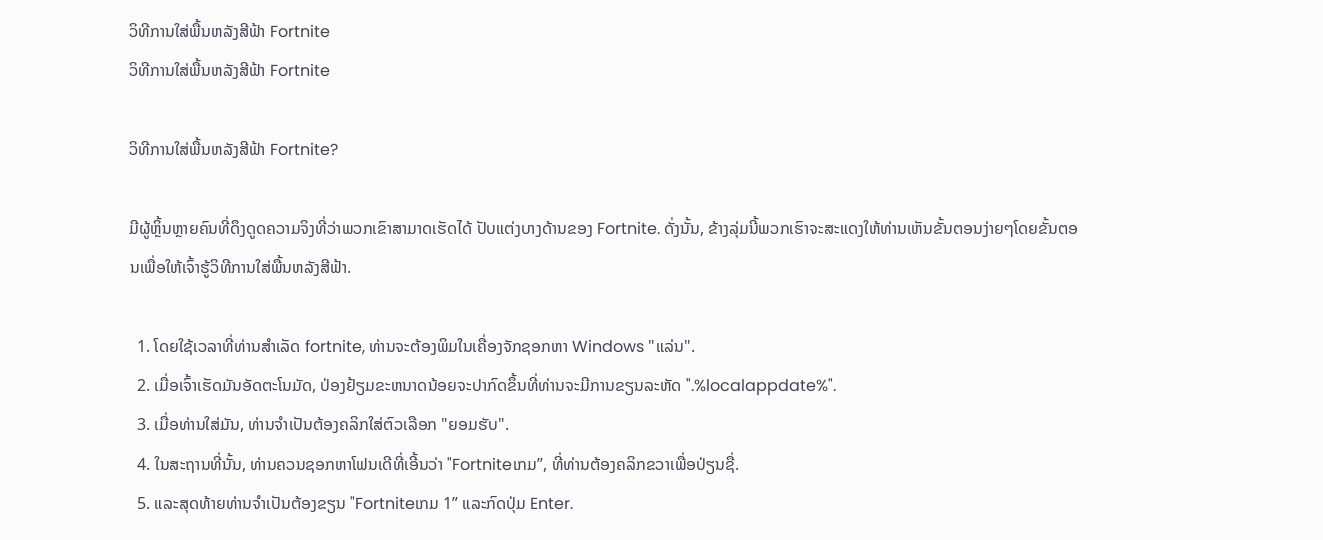ວິທີການໃສ່ພື້ນຫລັງສີຟ້າ Fortnite
ວິທີການໃສ່ພື້ນຫລັງສີຟ້າ Fortnite

ວິທີການໃສ່ພື້ນຫລັງສີຟ້າ Fortnite?

ມີຜູ້ຫຼິ້ນຫຼາຍຄົນທີ່ດຶງດູດຄວາມຈິງທີ່ວ່າພວກເຂົາສາມາດເຮັດໄດ້ ປັບແຕ່ງບາງດ້ານຂອງ Fortnite. ດັ່ງນັ້ນ, ຂ້າງລຸ່ມນີ້ພວກເຮົາຈະສະແດງໃຫ້ທ່ານເຫັນຂັ້ນຕອນງ່າຍໆໂດຍຂັ້ນຕອນເພື່ອໃຫ້ເຈົ້າຮູ້ວິທີການໃສ່ພື້ນຫລັງສີຟ້າ.

  1. ໂດຍໃຊ້ເວລາທີ່ທ່ານສໍາເລັດ fortnite, ທ່ານຈະຕ້ອງພິມໃນເຄື່ອງຈັກຊອກຫາ Windows "ແລ່ນ".
  2. ເມື່ອເຈົ້າເຮັດມັນອັດຕະໂນມັດ, ປ່ອງຢ້ຽມຂະຫນາດນ້ອຍຈະປາກົດຂຶ້ນທີ່ທ່ານຈະມີການຂຽນລະຫັດ ".%localappdate%".
  3. ເມື່ອທ່ານໃສ່ມັນ, ທ່ານຈໍາເປັນຕ້ອງຄລິກໃສ່ຕົວເລືອກ "ຍອມຮັບ".
  4. ໃນສະຖານທີ່ນັ້ນ, ທ່ານຄວນຊອກຫາໂຟນເດີທີ່ເອີ້ນວ່າ "Fortniteເກມ”, ທີ່ທ່ານຕ້ອງຄລິກຂວາເພື່ອປ່ຽນຊື່.
  5. ແລະສຸດທ້າຍທ່ານຈໍາເປັນຕ້ອງຂຽນ "Fortniteເກມ 1” ແລະກົດປຸ່ມ Enter.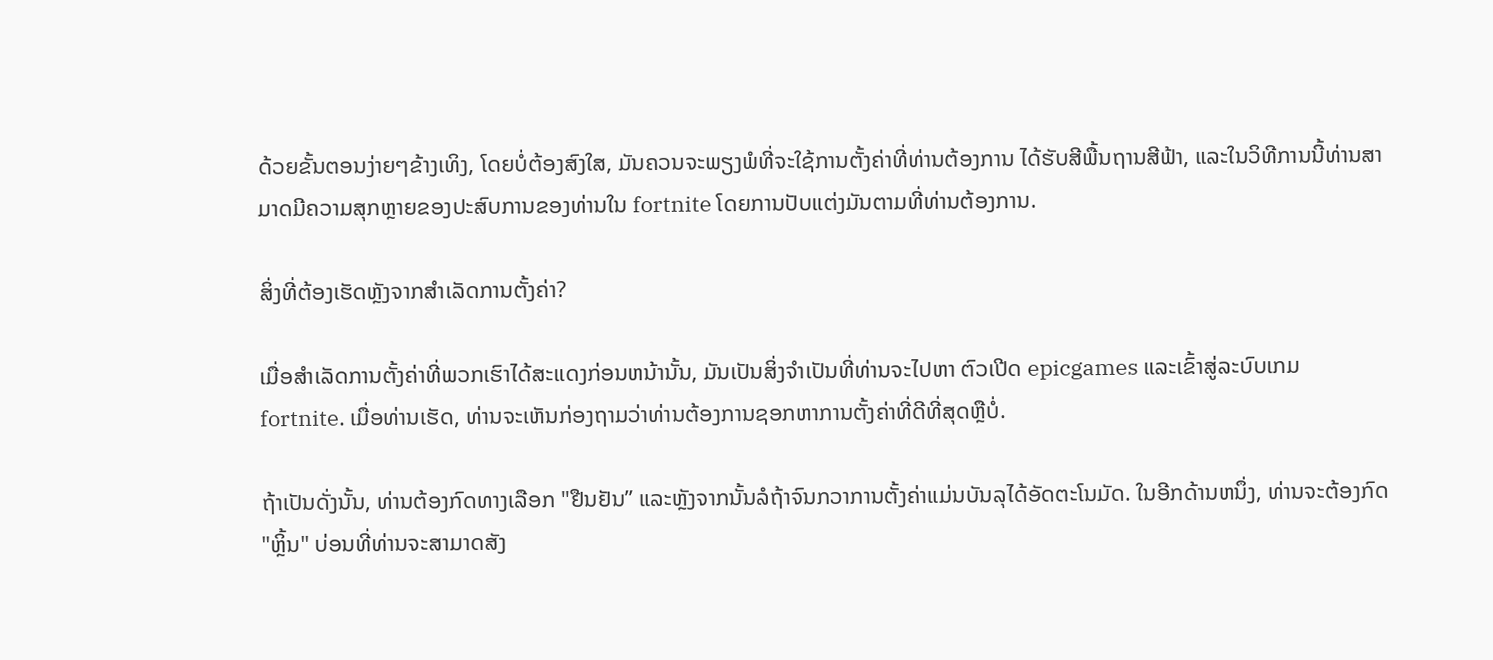ດ້ວຍຂັ້ນຕອນງ່າຍໆຂ້າງເທິງ, ໂດຍບໍ່ຕ້ອງສົງໃສ, ມັນຄວນຈະພຽງພໍທີ່ຈະໃຊ້ການຕັ້ງຄ່າທີ່ທ່ານຕ້ອງການ ໄດ້ຮັບສີພື້ນຖານສີຟ້າ, ແລະໃນວິທີການນີ້ທ່ານສາມາດມີຄວາມສຸກຫຼາຍຂອງປະສົບການຂອງທ່ານໃນ fortnite ໂດຍການປັບແຕ່ງມັນຕາມທີ່ທ່ານຕ້ອງການ.

ສິ່ງທີ່ຕ້ອງເຮັດຫຼັງຈາກສໍາເລັດການຕັ້ງຄ່າ?

ເມື່ອສໍາເລັດການຕັ້ງຄ່າທີ່ພວກເຮົາໄດ້ສະແດງກ່ອນຫນ້ານັ້ນ, ມັນເປັນສິ່ງຈໍາເປັນທີ່ທ່ານຈະໄປຫາ ຕົວເປີດ epicgames ແລະເຂົ້າສູ່ລະບົບເກມ fortnite. ເມື່ອທ່ານເຮັດ, ທ່ານຈະເຫັນກ່ອງຖາມວ່າທ່ານຕ້ອງການຊອກຫາການຕັ້ງຄ່າທີ່ດີທີ່ສຸດຫຼືບໍ່.

ຖ້າເປັນດັ່ງນັ້ນ, ທ່ານຕ້ອງກົດທາງເລືອກ "ຢືນຢັນ” ແລະຫຼັງຈາກນັ້ນລໍຖ້າຈົນກວາການຕັ້ງຄ່າແມ່ນບັນລຸໄດ້ອັດຕະໂນມັດ. ໃນອີກດ້ານຫນຶ່ງ, ທ່ານຈະຕ້ອງກົດ "ຫຼິ້ນ" ບ່ອນທີ່ທ່ານຈະສາມາດສັງ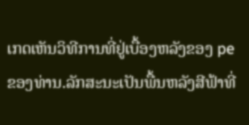ເກດເຫັນວິທີການທີ່ຢູ່ເບື້ອງຫລັງຂອງ pe ຂອງທ່ານ.ລັກສະນະເປັນພື້ນຫລັງສີຟ້າທີ່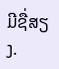ມີຊື່ສຽງ.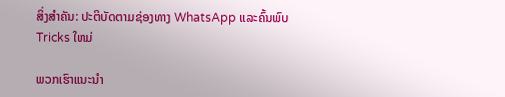ສິ່ງສໍາຄັນ: ປະຕິບັດຕາມຊ່ອງທາງ WhatsApp ແລະຄົ້ນພົບ Tricks ໃຫມ່

ພວກເຮົາແນະນໍາ